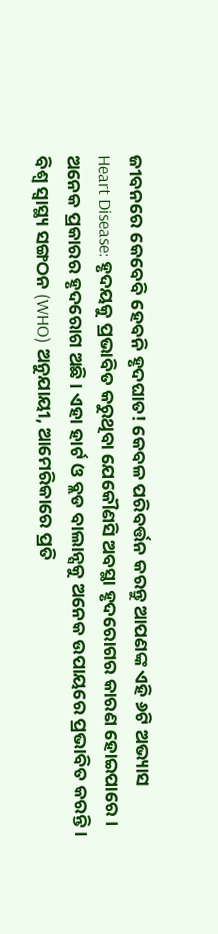ଜୀବନରେ କେବେବି ହେବନି ହୃଦଘାତ! କେବଳ ପରିବର୍ତ୍ତନ କରନ୍ତୁ ଆପଣଙ୍କ ଏହି ୬ଟି ଅଭ୍ୟାସ
Heart Disease: ହୃଦୟକୁ ପ୍ରଭାବିତ କରୁଥିବା ଯେକୌଣସି ଅବସ୍ଥା ହୃଦରୋଗର କାରଣ ହୋଇପାରେ । ଅନେକ ପ୍ରକାରର ହୃଦରୋଗ ଅଛି । ଏହା ହାର୍ଟ ଓ ବ୍ଲଡ ବାଲାନ୍ସକୁ ଅନେକ ଉପାୟରେ ପ୍ରଭାବିତ କରନ୍ତି । ବିଶ୍ୱ ସ୍ୱାସ୍ଥ୍ୟ ସଙ୍ଗଠନ (WHO) ଅନୁଯାୟୀ, ଆମେରିକାରେ ପ୍ରତି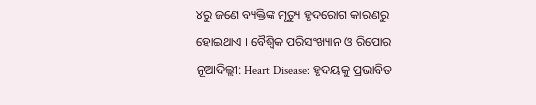୪ରୁ ଜଣେ ବ୍ୟକ୍ତିଙ୍କ ମୃତ୍ୟୁ ହୃଦରୋଗ କାରଣରୁ ହୋଇଥାଏ । ବୈଶ୍ୱିକ ପରିସଂଖ୍ୟାନ ଓ ରିପୋର
ନୂଆଦିଲ୍ଲୀ: Heart Disease: ହୃଦୟକୁ ପ୍ରଭାବିତ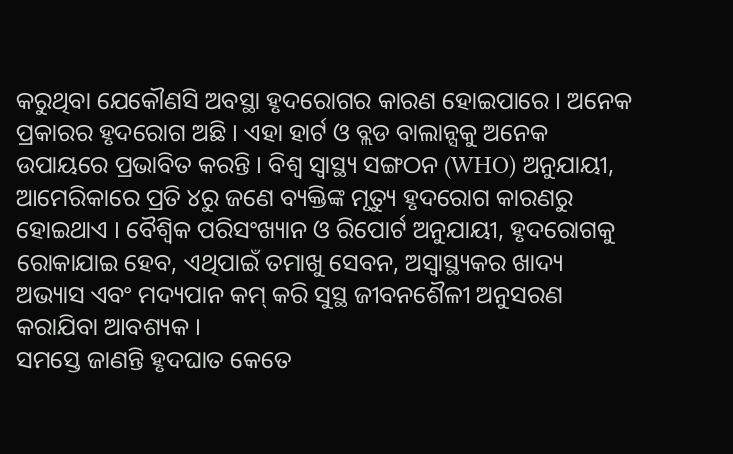କରୁଥିବା ଯେକୌଣସି ଅବସ୍ଥା ହୃଦରୋଗର କାରଣ ହୋଇପାରେ । ଅନେକ ପ୍ରକାରର ହୃଦରୋଗ ଅଛି । ଏହା ହାର୍ଟ ଓ ବ୍ଲଡ ବାଲାନ୍ସକୁ ଅନେକ ଉପାୟରେ ପ୍ରଭାବିତ କରନ୍ତି । ବିଶ୍ୱ ସ୍ୱାସ୍ଥ୍ୟ ସଙ୍ଗଠନ (WHO) ଅନୁଯାୟୀ, ଆମେରିକାରେ ପ୍ରତି ୪ରୁ ଜଣେ ବ୍ୟକ୍ତିଙ୍କ ମୃତ୍ୟୁ ହୃଦରୋଗ କାରଣରୁ ହୋଇଥାଏ । ବୈଶ୍ୱିକ ପରିସଂଖ୍ୟାନ ଓ ରିପୋର୍ଟ ଅନୁଯାୟୀ, ହୃଦରୋଗକୁ ରୋକାଯାଇ ହେବ, ଏଥିପାଇଁ ତମାଖୁ ସେବନ, ଅସ୍ୱାସ୍ଥ୍ୟକର ଖାଦ୍ୟ ଅଭ୍ୟାସ ଏବଂ ମଦ୍ୟପାନ କମ୍ କରି ସୁସ୍ଥ ଜୀବନଶୈଳୀ ଅନୁସରଣ କରାଯିବା ଆବଶ୍ୟକ ।
ସମସ୍ତେ ଜାଣନ୍ତି ହୃଦଘାତ କେତେ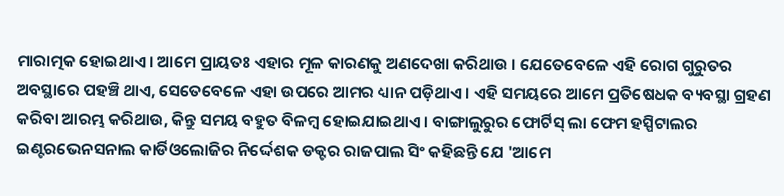ମାରାତ୍ମକ ହୋଇଥାଏ । ଆମେ ପ୍ରାୟତଃ ଏହାର ମୂଳ କାରଣକୁ ଅଣଦେଖା କରିଥାଉ । ଯେତେବେଳେ ଏହି ରୋଗ ଗୁରୁତର ଅବସ୍ଥାରେ ପହଞ୍ଚି ଥାଏ, ସେତେବେଳେ ଏହା ଉପରେ ଆମର ଧ୍ୟାନ ପଡ଼ିଥାଏ । ଏହି ସମୟରେ ଆମେ ପ୍ରତିଷେଧକ ବ୍ୟବସ୍ଥା ଗ୍ରହଣ କରିବା ଆରମ୍ଭ କରିଥାଉ, କିନ୍ତୁ ସମୟ ବହୁତ ବିଳମ୍ବ ହୋଇଯାଇଥାଏ । ବାଙ୍ଗାଲୁରୁର ଫୋର୍ଟିସ୍ ଲା ଫେମ ହସ୍ପିଟାଲର ଇଣ୍ଟରଭେନସନାଲ କାର୍ଡିଓଲୋଜିର ନିର୍ଦ୍ଦେଶକ ଡକ୍ଟର ରାଜପାଲ ସିଂ କହିଛନ୍ତି ଯେ 'ଆମେ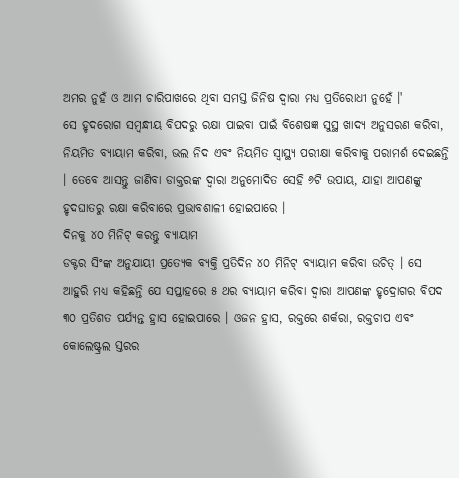ଅମର ନୁହଁ ଓ ଆମ ଚାରିପାଖରେ ଥିବା ସମସ୍ତ ଜିନିଷ ଦ୍ୱାରା ମଧ୍ୟ ପ୍ରତିରୋଧୀ ନୁହେଁ ।'
ସେ ହୃଦରୋଗ ସମ୍ୱନ୍ଧୀୟ ବିପଦରୁ ରକ୍ଷା ପାଇବା ପାଇଁ ବିଶେଷଜ୍ଞ ସୁସ୍ଥ ଖାଦ୍ୟ ଅନୁସରଣ କରିବା, ନିୟମିତ ବ୍ୟାୟାମ କରିବା, ଭଲ ନିଦ ଏବଂ ନିୟମିତ ସ୍ୱାସ୍ଥ୍ୟ ପରୀକ୍ଷା କରିବାକୁ ପରାମର୍ଶ ଦେଇଛନ୍ତି । ତେବେ ଆସନ୍ତୁ ଜାଣିବା ଡାକ୍ତରଙ୍କ ଦ୍ୱାରା ଅନୁମୋଦିତ ସେହି ୬ଟି ଉପାୟ, ଯାହା ଆପଣଙ୍କୁ ହୃଦଘାତରୁ ରକ୍ଷା କରିବାରେ ପ୍ରଭାବଶାଳୀ ହୋଇପାରେ ।
ଦିନକୁ ୪୦ ମିନିଟ୍ କରନ୍ତୁ ବ୍ୟାୟାମ
ଡକ୍ଟର ସିଂଙ୍କ ଅନୁଯାୟୀ ପ୍ରତ୍ୟେକ ବ୍ୟକ୍ତି ପ୍ରତିଦିନ ୪୦ ମିନିଟ୍ ବ୍ୟାୟାମ କରିବା ଉଚିତ୍ । ସେ ଆହୁରି ମଧ୍ୟ କହିଛନ୍ତି ଯେ ସପ୍ତାହରେ ୫ ଥର ବ୍ୟାୟାମ କରିବା ଦ୍ୱାରା ଆପଣଙ୍କ ହୃଦ୍ରୋଗର ବିପଦ ୩୦ ପ୍ରତିଶତ ପର୍ଯ୍ୟନ୍ତ ହ୍ରାସ ହୋଇପାରେ । ଓଜନ ହ୍ରାସ, ରକ୍ତରେ ଶର୍କରା, ରକ୍ତଚାପ ଏବଂ କୋଲେଷ୍ଟ୍ରଲ ସ୍ତରର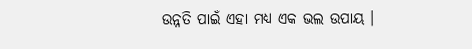ଉନ୍ନତି ପାଇଁ ଏହା ମଧ୍ୟ ଏକ ଭଲ ଉପାୟ ।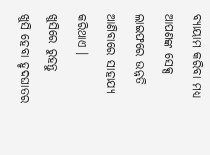ବ୍ୟାୟାମ କରିବା ମଧ୍ୟ ଆପଣଙ୍କ ସେକ୍ସ ଲାଇଫରେ ଉନ୍ନତି ଆଣିବାରେ ସାହାଯ୍ୟ କରିଥାଏ ।
ଖୁସିରେ ରୁହନ୍ତୁ
ଖୁସି ହେବା ହୃଦଘାତର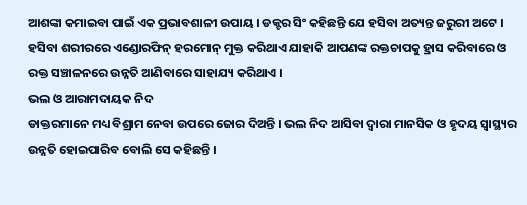ଆଶଙ୍କା କମାଇବା ପାଇଁ ଏକ ପ୍ରଭାବଶାଳୀ ଉପାୟ । ଡକ୍ଟର ସିଂ କହିଛନ୍ତି ଯେ ହସିବା ଅତ୍ୟନ୍ତ ଜରୁରୀ ଅଟେ । ହସିବା ଶରୀରରେ ଏଣ୍ଡୋରଫିନ୍ ହରମୋନ୍ ମୁକ୍ତ କରିଥାଏ ଯାହାକି ଆପଣଙ୍କ ରକ୍ତଚାପକୁ ହ୍ରାସ କରିବାରେ ଓ ରକ୍ତ ସଞ୍ଚାଳନରେ ଉନ୍ନତି ଆଣିବାରେ ସାହାଯ୍ୟ କରିଥାଏ ।
ଭଲ ଓ ଆରାମଦାୟକ ନିଦ
ଡାକ୍ତରମାନେ ମଧ୍ୟ ବିଶ୍ରାମ ନେବା ଉପରେ ଜୋର ଦିଅନ୍ତି । ଭଲ ନିଦ ଆସିବା ଦ୍ୱାରା ମାନସିକ ଓ ହୃଦୟ ସ୍ୱାସ୍ଥ୍ୟର ଉନ୍ନତି ହୋଇପାରିବ ବୋଲି ସେ କହିଛନ୍ତି ।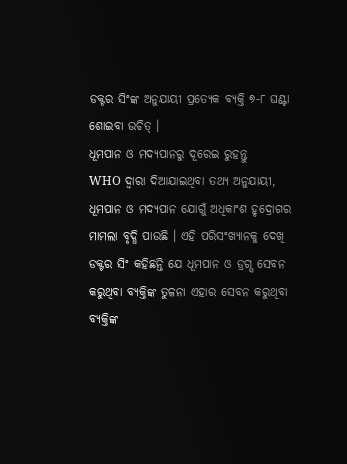ଡକ୍ଟର ସିଂଙ୍କ ଅନୁଯାୟୀ ପ୍ରତ୍ୟେକ ବ୍ୟକ୍ତି ୭-୮ ଘଣ୍ଟା ଶୋଇବା ଉଚିତ୍ ।
ଧୂମପାନ ଓ ମଦ୍ୟପାନରୁ ଦୂରେଇ ରୁହନ୍ତୁ
WHO ଦ୍ୱାରା ଦିଆଯାଇଥିବା ତଥ୍ୟ ଅନୁଯାୟୀ, ଧୂମପାନ ଓ ମଦ୍ୟପାନ ଯୋଗୁଁ ଅଧିକାଂଶ ହୃଦ୍ରୋଗର ମାମଲା ବୃଦ୍ଧି ପାଉଛି । ଏହି ପରିସଂଖ୍ୟାନକୁ ଦେଖି ଡକ୍ଟର ସିଂ କହିଛନ୍ତି ଯେ ଧୂମପାନ ଓ ଡ୍ରଗ୍ସ ସେବନ କରୁଥିବା ବ୍ୟକ୍ତିଙ୍କ ତୁଳନା ଏହାର ସେବନ କରୁଥିବା ବ୍ୟକ୍ତିଙ୍କ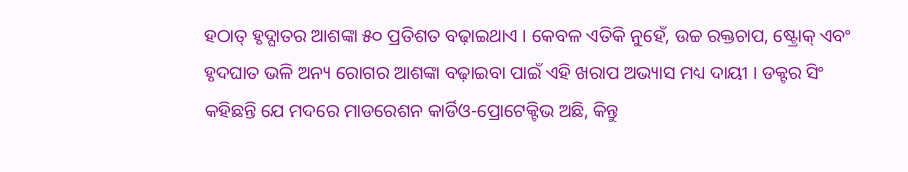ହଠାତ୍ ହୃଦ୍ଘାତର ଆଶଙ୍କା ୫୦ ପ୍ରତିଶତ ବଢ଼ାଇଥାଏ । କେବଳ ଏତିକି ନୁହେଁ, ଉଚ୍ଚ ରକ୍ତଚାପ, ଷ୍ଟ୍ରୋକ୍ ଏବଂ ହୃଦଘାତ ଭଳି ଅନ୍ୟ ରୋଗର ଆଶଙ୍କା ବଢ଼ାଇବା ପାଇଁ ଏହି ଖରାପ ଅଭ୍ୟାସ ମଧ୍ୟ ଦାୟୀ । ଡକ୍ଟର ସିଂ କହିଛନ୍ତି ଯେ ମଦରେ ମାଡରେଶନ କାର୍ଡିଓ-ପ୍ରୋଟେକ୍ଟିଭ ଅଛି, କିନ୍ତୁ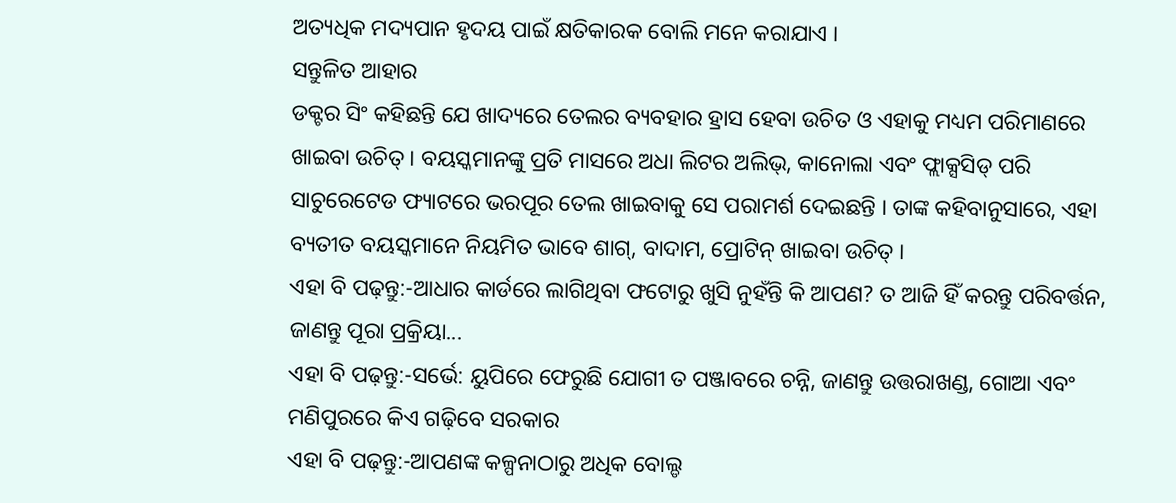ଅତ୍ୟଧିକ ମଦ୍ୟପାନ ହୃଦୟ ପାଇଁ କ୍ଷତିକାରକ ବୋଲି ମନେ କରାଯାଏ ।
ସନ୍ତୁଳିତ ଆହାର
ଡକ୍ଟର ସିଂ କହିଛନ୍ତି ଯେ ଖାଦ୍ୟରେ ତେଲର ବ୍ୟବହାର ହ୍ରାସ ହେବା ଉଚିତ ଓ ଏହାକୁ ମଧ୍ୟମ ପରିମାଣରେ ଖାଇବା ଉଚିତ୍ । ବୟସ୍କମାନଙ୍କୁ ପ୍ରତି ମାସରେ ଅଧା ଲିଟର ଅଲିଭ୍, କାନୋଲା ଏବଂ ଫ୍ଲାକ୍ସସିଡ୍ ପରି ସାଚୁରେଟେଡ ଫ୍ୟାଟରେ ଭରପୂର ତେଲ ଖାଇବାକୁ ସେ ପରାମର୍ଶ ଦେଇଛନ୍ତି । ତାଙ୍କ କହିବାନୁସାରେ, ଏହା ବ୍ୟତୀତ ବୟସ୍କମାନେ ନିୟମିତ ଭାବେ ଶାଗ୍, ବାଦାମ, ପ୍ରୋଟିନ୍ ଖାଇବା ଉଚିତ୍ ।
ଏହା ବି ପଢ଼ନ୍ତୁ:-ଆଧାର କାର୍ଡରେ ଲାଗିଥିବା ଫଟୋରୁ ଖୁସି ନୁହଁନ୍ତି କି ଆପଣ? ତ ଆଜି ହିଁ କରନ୍ତୁ ପରିବର୍ତ୍ତନ, ଜାଣନ୍ତୁ ପୂରା ପ୍ରକ୍ରିୟା...
ଏହା ବି ପଢ଼ନ୍ତୁ:-ସର୍ଭେ: ୟୁପିରେ ଫେରୁଛି ଯୋଗୀ ତ ପଞ୍ଜାବରେ ଚନ୍ନି, ଜାଣନ୍ତୁ ଉତ୍ତରାଖଣ୍ଡ, ଗୋଆ ଏବଂ ମଣିପୁରରେ କିଏ ଗଢ଼ିବେ ସରକାର
ଏହା ବି ପଢ଼ନ୍ତୁ:-ଆପଣଙ୍କ କଳ୍ପନାଠାରୁ ଅଧିକ ବୋଲ୍ଡ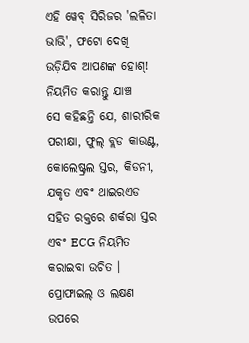ଏହି ୱେବ୍ ସିରିଜର 'ଲଳିତା ଭାଭି', ଫଟୋ ଦେଖି ଉଡ଼ିଯିବ ଆପଣଙ୍କ ହୋଶ୍!
ନିୟମିତ କରାନ୍ତୁ ଯାଞ୍ଚ
ସେ କହିଛନ୍ତି ଯେ, ଶାରୀରିକ ପରୀକ୍ଷା, ଫୁଲ୍ ବ୍ଲଡ କାଉଣ୍ଟ, କୋଲେଷ୍ଟ୍ରଲ ସ୍ତର, କିଡନୀ, ଯକୃତ ଏବଂ ଥାଇରଏଡ ସହିତ ରକ୍ତରେ ଶର୍କରା ସ୍ତର ଏବଂ ECG ନିୟମିତ କରାଇବା ଉଚିତ । ପ୍ରୋଫାଇଲ୍ ଓ ଲକ୍ଷଣ ଉପରେ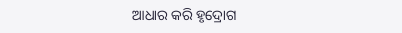ଆଧାର କରି ହୃଦ୍ରୋଗ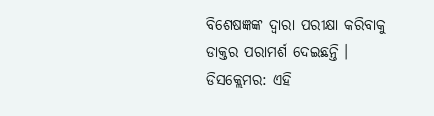ବିଶେଷଜ୍ଞଙ୍କ ଦ୍ୱାରା ପରୀକ୍ଷା କରିବାକୁ ଡାକ୍ତର ପରାମର୍ଶ ଦେଇଛନ୍ତି ।
ଡିସକ୍ଲେମର: ଏହି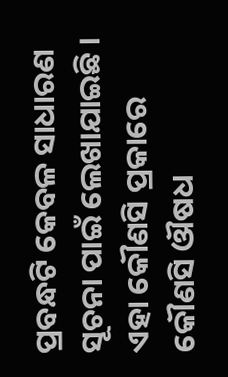ପ୍ରବନ୍ଧଟି କେବଳ ସାଧାରଣ ସୂଚନା ପାଇଁ ଲେଖାଯାଇଛି । ଏହା କୌଣସି ପ୍ରକାରେ କୌଣସି ଔଷଧ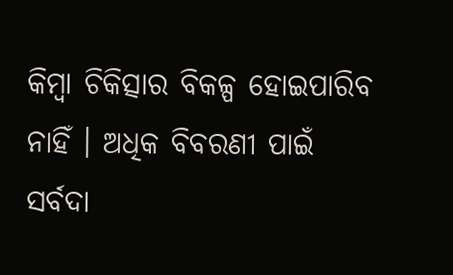କିମ୍ବା ଚିକିତ୍ସାର ବିକଳ୍ପ ହୋଇପାରିବ ନାହିଁ । ଅଧିକ ବିବରଣୀ ପାଇଁ ସର୍ବଦା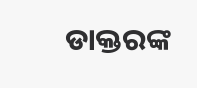ଡାକ୍ତରଙ୍କ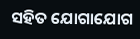ସହିତ ଯୋଗାଯୋଗ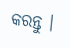କରନ୍ତୁ ।